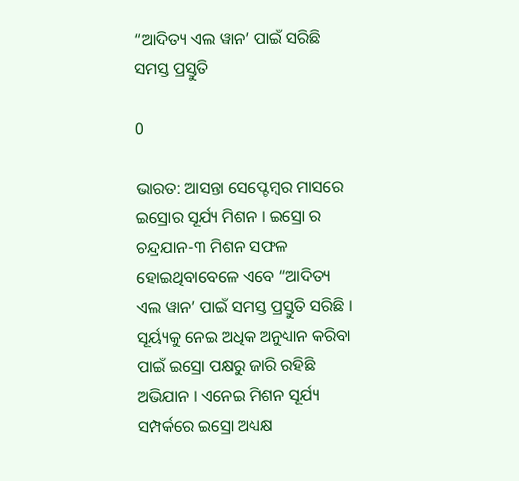“ଆଦିତ୍ୟ ଏଲ ୱାନ’ ପାଇଁ ସରିଛି ସମସ୍ତ ପ୍ରସ୍ତୁତି

0

ଭାରତ: ଆସନ୍ତା ସେପ୍ଟେମ୍ବର ମାସରେ ଇସ୍ରୋର ସୂର୍ଯ୍ୟ ମିଶନ । ଇସ୍ରୋ ର ଚନ୍ଦ୍ରଯାନ-୩ ମିଶନ ସଫଳ ହୋଇଥିବାବେଳେ ଏବେ “ଆଦିତ୍ୟ ଏଲ ୱାନ’ ପାଇଁ ସମସ୍ତ ପ୍ରସ୍ତୁତି ସରିଛି । ସୂର୍ୟ୍ୟକୁ ନେଇ ଅଧିକ ଅନୁଧ୍ୟାନ କରିବା ପାଇଁ ଇସ୍ରୋ ପକ୍ଷରୁ ଜାରି ରହିଛି  ଅଭିଯାନ । ଏନେଇ ମିଶନ ସୂର୍ଯ୍ୟ ସମ୍ପର୍କରେ ଇସ୍ରୋ ଅଧ୍ୟକ୍ଷ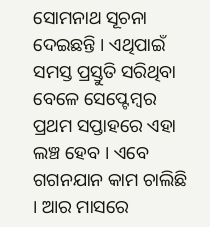ସୋମନାଥ ସୂଚନା ଦେଇଛନ୍ତି । ଏଥିପାଇଁ ସମସ୍ତ ପ୍ରସ୍ତୁତି ସରିଥିବା ବେଳେ ସେପ୍ଟେମ୍ବର ପ୍ରଥମ ସପ୍ତାହରେ ଏହା ଲଞ୍ଚ ହେବ । ଏବେ ଗଗନଯାନ କାମ ଚାଲିଛି । ଆର ମାସରେ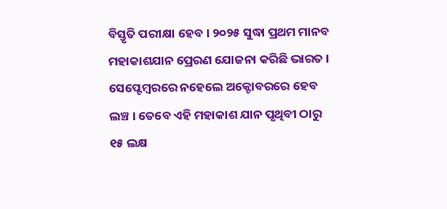ବିସ୍ତୃତି ପରୀକ୍ଷା ହେବ । ୨୦୨୫ ସୁଦ୍ଧା ପ୍ରଥମ ମାନବ ମହାକାଶଯାନ ପ୍ରେରଣ ଯୋଜନା କରିଛି ଭାରତ । ସେପ୍ଟେମ୍ବରରେ ନହେଲେ ଅକ୍ଟୋବରରେ ହେବ ଲଞ୍ଚ । ତେବେ ଏହି ମହାକାଶ ଯାନ ପୃଥିବୀ ଠାରୁ ୧୫ ଲକ୍ଷ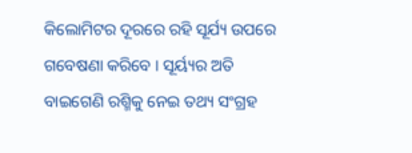କିଲୋମିଟର ଦୂରରେ ରହି ସୂର୍ଯ୍ୟ ଉପରେ  ଗବେଷଣା କରିବେ । ସୂର୍ୟ୍ୟର ଅତି ବାଇଗେଣି ରଶ୍ମିକୁ ନେଇ ତଥ୍ୟ ସଂଗ୍ରହ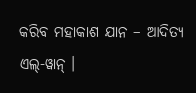କରିବ ମହାକାଶ ଯାନ – ଆଦିତ୍ୟ ଏଲ୍-ୱାନ୍ ।